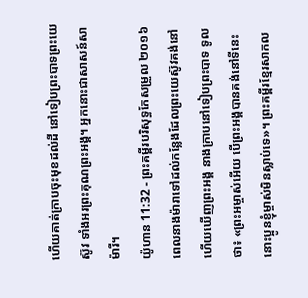ហើយគាត់ក្រាបចុះមុខដល់ដី នៅទៀបព្រះបាទព្រះយេស៊ូវ ទាំងអរព្រះគុណព្រះអង្គ។ អ្នកនោះជាសាសន៍សាម៉ារី។
យ៉ូហាន 11:32 - ព្រះគម្ពីរបរិសុទ្ធកែសម្រួល ២០១៦ ពេលនាងម៉ារាទៅដល់កន្លែងដែលព្រះយេស៊ូវគង់នៅ ហើយឃើញព្រះអង្គ នាងក្រាបនៅទៀបព្រះបាទ ទូលថា៖ «ព្រះអម្ចាស់អើយ បើព្រះអង្គបានគង់នៅទីនេះ នោះប្អូនខ្ញុំម្ចាស់មិនស្លាប់ទេ»។ ព្រះគម្ពីរខ្មែរសាកល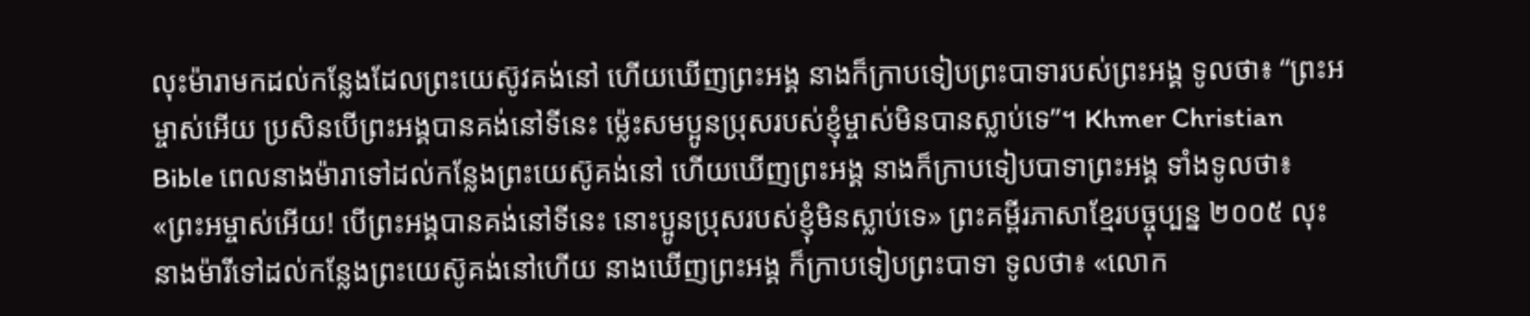លុះម៉ារាមកដល់កន្លែងដែលព្រះយេស៊ូវគង់នៅ ហើយឃើញព្រះអង្គ នាងក៏ក្រាបទៀបព្រះបាទារបស់ព្រះអង្គ ទូលថា៖ “ព្រះអម្ចាស់អើយ ប្រសិនបើព្រះអង្គបានគង់នៅទីនេះ ម្ល៉េះសមប្អូនប្រុសរបស់ខ្ញុំម្ចាស់មិនបានស្លាប់ទេ”។ Khmer Christian Bible ពេលនាងម៉ារាទៅដល់កន្លែងព្រះយេស៊ូគង់នៅ ហើយឃើញព្រះអង្គ នាងក៏ក្រាបទៀបបាទាព្រះអង្គ ទាំងទូលថា៖ «ព្រះអម្ចាស់អើយ! បើព្រះអង្គបានគង់នៅទីនេះ នោះប្អូនប្រុសរបស់ខ្ញុំមិនស្លាប់ទេ» ព្រះគម្ពីរភាសាខ្មែរបច្ចុប្បន្ន ២០០៥ លុះនាងម៉ារីទៅដល់កន្លែងព្រះយេស៊ូគង់នៅហើយ នាងឃើញព្រះអង្គ ក៏ក្រាបទៀបព្រះបាទា ទូលថា៖ «លោក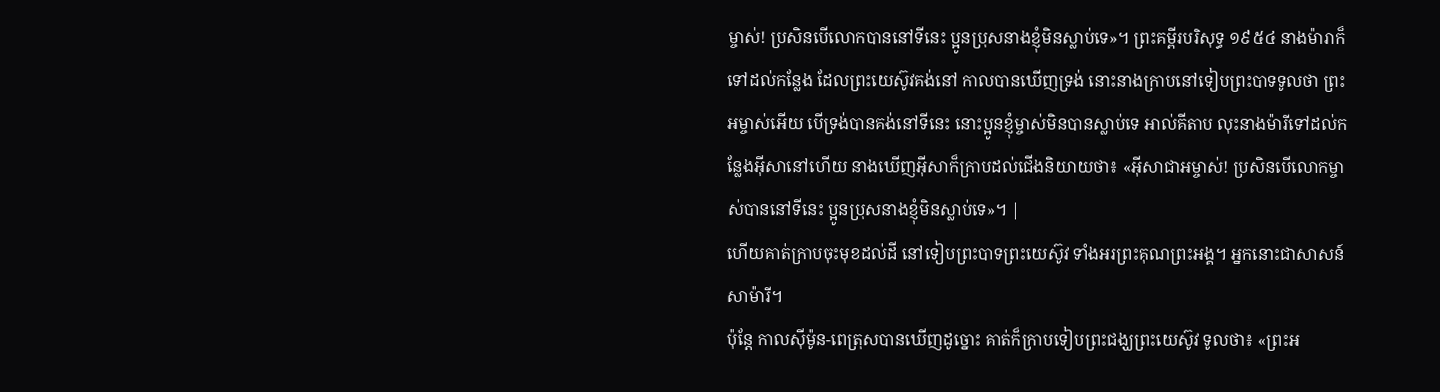ម្ចាស់! ប្រសិនបើលោកបាននៅទីនេះ ប្អូនប្រុសនាងខ្ញុំមិនស្លាប់ទេ»។ ព្រះគម្ពីរបរិសុទ្ធ ១៩៥៤ នាងម៉ារាក៏ទៅដល់កន្លែង ដែលព្រះយេស៊ូវគង់នៅ កាលបានឃើញទ្រង់ នោះនាងក្រាបនៅទៀបព្រះបាទទូលថា ព្រះអម្ចាស់អើយ បើទ្រង់បានគង់នៅទីនេះ នោះប្អូនខ្ញុំម្ចាស់មិនបានស្លាប់ទេ អាល់គីតាប លុះនាងម៉ារីទៅដល់កន្លែងអ៊ីសានៅហើយ នាងឃើញអ៊ីសាក៏ក្រាបដល់ជើងនិយាយថា៖ «អ៊ីសាជាអម្ចាស់! ប្រសិនបើលោកម្ចាស់បាននៅទីនេះ ប្អូនប្រុសនាងខ្ញុំមិនស្លាប់ទេ»។ |
ហើយគាត់ក្រាបចុះមុខដល់ដី នៅទៀបព្រះបាទព្រះយេស៊ូវ ទាំងអរព្រះគុណព្រះអង្គ។ អ្នកនោះជាសាសន៍សាម៉ារី។
ប៉ុន្ដែ កាលស៊ីម៉ូន-ពេត្រុសបានឃើញដូច្នោះ គាត់ក៏ក្រាបទៀបព្រះជង្ឃព្រះយេស៊ូវ ទូលថា៖ «ព្រះអ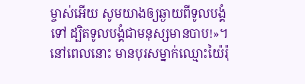ម្ចាស់អើយ សូមយាងឲ្យឆ្ងាយពីទូលបង្គំទៅ ដ្បិតទូលបង្គំជាមនុស្សមានបាប!»។
នៅពេលនោះ មានបុរសម្នាក់ឈ្មោះយ៉ៃរ៉ុ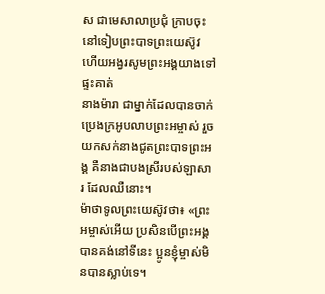ស ជាមេសាលាប្រជុំ ក្រាបចុះនៅទៀបព្រះបាទព្រះយេស៊ូវ ហើយអង្វរសូមព្រះអង្គយាងទៅផ្ទះគាត់
នាងម៉ារា ជាម្នាក់ដែលបានចាក់ប្រេងក្រអូបលាបព្រះអម្ចាស់ រួចយកសក់នាងជូតព្រះបាទព្រះអង្គ គឺនាងជាបងស្រីរបស់ឡាសារ ដែលឈឺនោះ។
ម៉ាថាទូលព្រះយេស៊ូវថា៖ «ព្រះអម្ចាស់អើយ ប្រសិនបើព្រះអង្គបានគង់នៅទីនេះ ប្អូនខ្ញុំម្ចាស់មិនបានស្លាប់ទេ។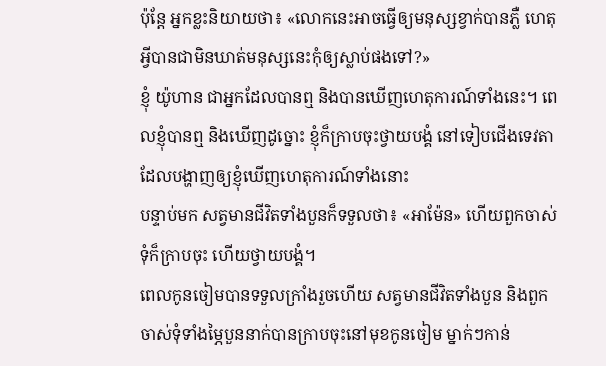ប៉ុន្តែ អ្នកខ្លះនិយាយថា៖ «លោកនេះអាចធ្វើឲ្យមនុស្សខ្វាក់បានភ្លឺ ហេតុអ្វីបានជាមិនឃាត់មនុស្សនេះកុំឲ្យស្លាប់ផងទៅ?»
ខ្ញុំ យ៉ូហាន ជាអ្នកដែលបានឮ និងបានឃើញហេតុការណ៍ទាំងនេះ។ ពេលខ្ញុំបានឮ និងឃើញដូច្នោះ ខ្ញុំក៏ក្រាបចុះថ្វាយបង្គំ នៅទៀបជើងទេវតា ដែលបង្ហាញឲ្យខ្ញុំឃើញហេតុការណ៍ទាំងនោះ
បន្ទាប់មក សត្វមានជីវិតទាំងបួនក៏ទទួលថា៖ «អាម៉ែន» ហើយពួកចាស់ទុំក៏ក្រាបចុះ ហើយថ្វាយបង្គំ។
ពេលកូនចៀមបានទទួលក្រាំងរួចហើយ សត្វមានជីវិតទាំងបួន និងពួកចាស់ទុំទាំងម្ភៃបួននាក់បានក្រាបចុះនៅមុខកូនចៀម ម្នាក់ៗកាន់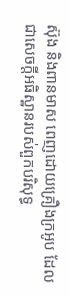ស៊ុង និងពានមាស ពេញដោយគ្រឿងក្រអូប ដែលជាសេចក្ដីអធិស្ឋានរបស់ពួកបរិសុទ្ធ